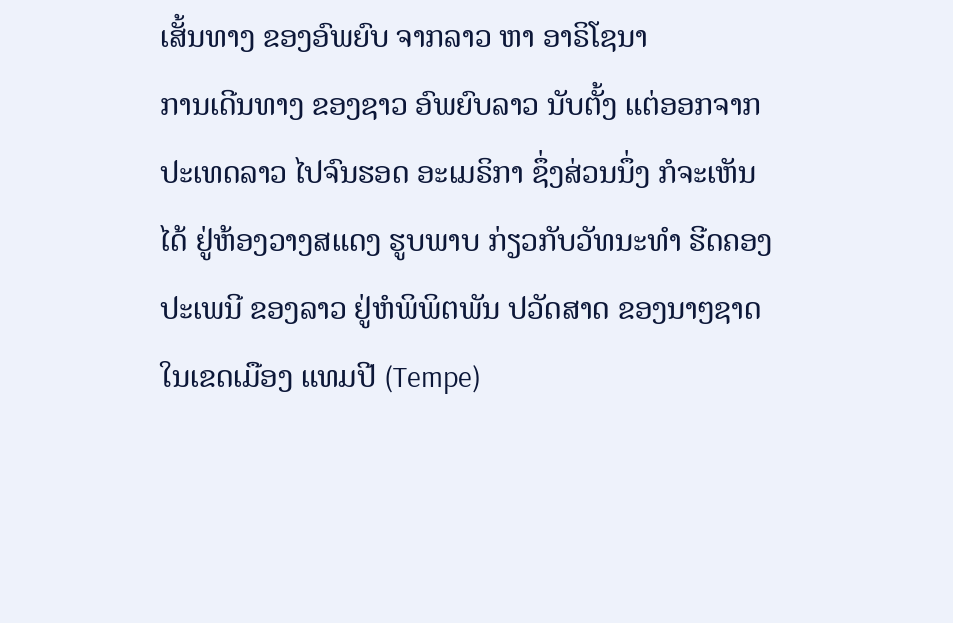ເສັ້ນທາງ ຂອງອົພຍົບ ຈາກລາວ ຫາ ອາຣິໂຊນາ
ການເດີນທາງ ຂອງຊາວ ອົພຍົບລາວ ນັບຕັ້ງ ແຕ່ອອກຈາກ ປະເທດລາວ ໄປຈົນຮອດ ອະເມຣິກາ ຊຶ່ງສ່ວນນຶ່ງ ກໍຈະເຫັນໄດ້ ຢູ່ຫ້ອງວາງສແດງ ຮູບພາບ ກ່ຽວກັບວັທນະທໍາ ຮີດຄອງ ປະເພນີ ຂອງລາວ ຢູ່ຫໍພິພິຕພັນ ປວັດສາດ ຂອງນາໆຊາດ ໃນເຂດເມືອງ ແທມປີ (Tempe)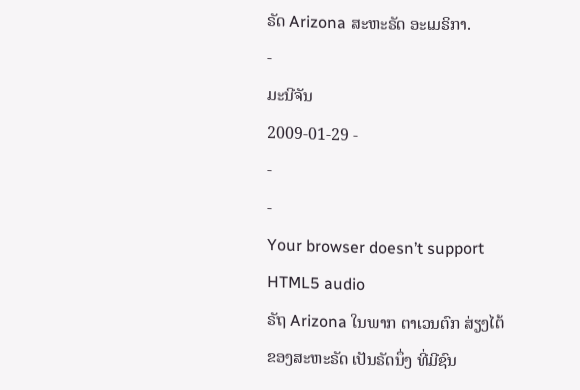ຣັດ Arizona ສະຫະຣັດ ອະເມຣິກາ.
-
ມະນີຈັນ
2009-01-29 -
-
-
Your browser doesn’t support HTML5 audio
ຣັຖ Arizona ໃນພາກ ຕາເວນຕົກ ສ່ຽງໄຕ້ ຂອງສະຫະຣັດ ເປັນຣັດນຶ່ງ ທີ່ມີຊົນ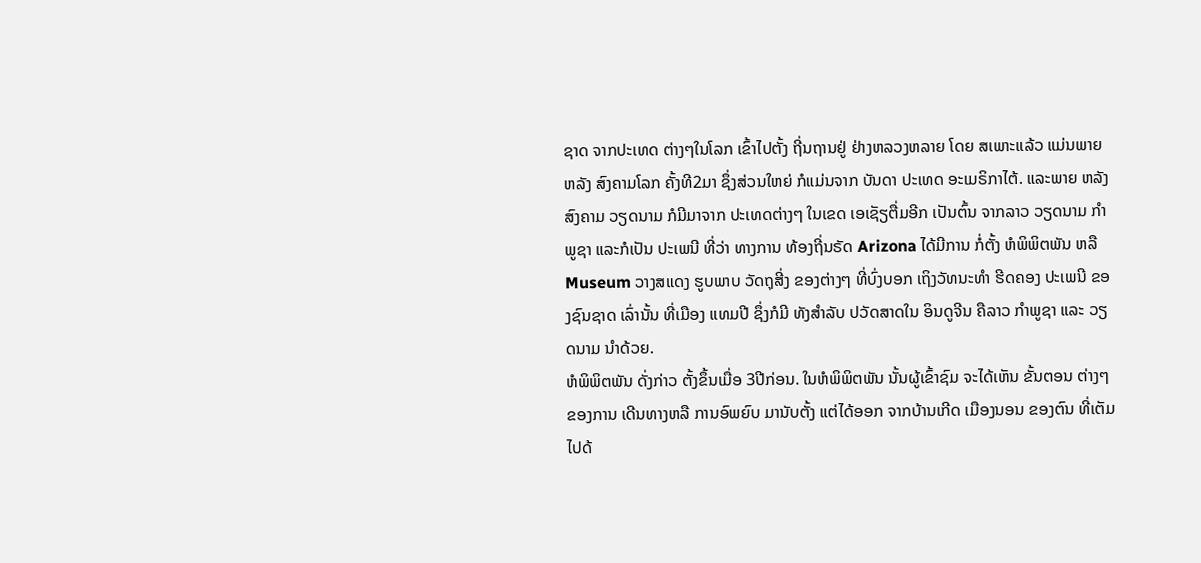ຊາດ ຈາກປະເທດ ຕ່າງໆໃນໂລກ ເຂົ້າໄປຕັ້ງ ຖີ່ນຖານຢູ່ ຢ່າງຫລວງຫລາຍ ໂດຍ ສເພາະແລ້ວ ແມ່ນພາຍຫລັງ ສົງຄາມໂລກ ຄັ້ງທີ2ມາ ຊຶ່ງສ່ວນໃຫຍ່ ກໍແມ່ນຈາກ ບັນດາ ປະເທດ ອະເມຣິກາໄຕ້. ແລະພາຍ ຫລັງສົງຄາມ ວຽດນາມ ກໍມີມາຈາກ ປະເທດຕ່າງໆ ໃນເຂດ ເອເຊັຽຕື່ມອີກ ເປັນຕົ້ນ ຈາກລາວ ວຽດນາມ ກໍາພູຊາ ແລະກໍເປັນ ປະເພນີ ທີ່ວ່າ ທາງການ ທ້ອງຖີ່ນຣັດ Arizona ໄດ້ມີການ ກໍ່ຕັ້ງ ຫໍພິພິຕພັນ ຫລື Museum ວາງສແດງ ຮູບພາບ ວັດຖຸສີ່ງ ຂອງຕ່າງໆ ທີ່ບົ່ງບອກ ເຖິງວັທນະທໍາ ຮີດຄອງ ປະເພນີ ຂອງຊົນຊາດ ເລົ່ານັ້ນ ທີ່ເມືອງ ແທມປີ ຊຶ່ງກໍມີ ທັງສໍາລັບ ປວັດສາດໃນ ອິນດູຈີນ ຄືລາວ ກໍາພູຊາ ແລະ ວຽດນາມ ນໍາດ້ວຍ.
ຫໍພິພິຕພັນ ດັ່ງກ່າວ ຕັ້ງຂຶ້ນເມື່ອ 3ປີກ່ອນ. ໃນຫໍພິພິຕພັນ ນັ້ນຜູ້ເຂົ້າຊົມ ຈະໄດ້ເຫັນ ຂັ້ນຕອນ ຕ່າງໆຂອງການ ເດີນທາງຫລື ການອົພຍົບ ມານັບຕັ້ງ ແຕ່ໄດ້ອອກ ຈາກບ້ານເກີດ ເມືອງນອນ ຂອງຕົນ ທີ່ເຕັມ ໄປດ້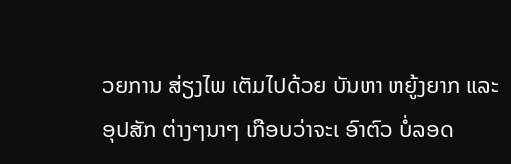ວຍການ ສ່ຽງໄພ ເຕັມໄປດ້ວຍ ບັນຫາ ຫຍູ້ງຍາກ ແລະອຸປສັກ ຕ່າງໆນາໆ ເກືອບວ່າຈະເ ອົາຕົວ ບໍ່ລອດ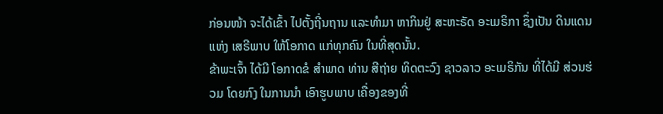ກ່ອນໜ້າ ຈະໄດ້ເຂົ້າ ໄປຕັ້ງຖີ່ນຖານ ແລະທໍາມາ ຫາກິນຢູ່ ສະຫະຣັດ ອະເມຣິກາ ຊຶ່ງເປັນ ດິນແດນແຫ່ງ ເສຣີພາບ ໃຫ້ໂອກາດ ແກ່ທຸກຄົນ ໃນທີ່ສຸດນັ້ນ.
ຂ້າພະເຈົ້າ ໄດ້ມີ ໂອກາດຂໍ ສໍາພາດ ທ່ານ ສີຖ່າຍ ທິດຕະວົງ ຊາວລາວ ອະເມຣິກັນ ທີ່ໄດ້ມີ ສ່ວນຮ່ວມ ໂດຍກົງ ໃນການນໍາ ເອົາຮູບພາບ ເຄື່ອງຂອງທີ່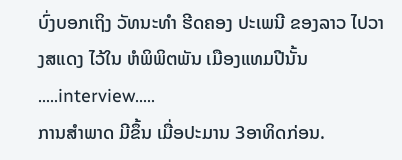ບົ່ງບອກເຖິງ ວັທນະທໍາ ຮີດຄອງ ປະເພນີ ຂອງລາວ ໄປວາງສແດງ ໄວ້ໃນ ຫໍພິພິຕພັນ ເມືອງແທມປີນັ້ນ …..interview…..
ການສໍາພາດ ມີຂຶ້ນ ເມື່ອປະມານ 3ອາທິດກ່ອນ.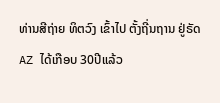ທ່ານສີຖ່າຍ ທິຕວົງ ເຂົ້າໄປ ຕັ້ງຖີ່ນຖານ ຢູ່ຣັດ AZ ໄດ້ເກືອບ 30ປີແລ້ວ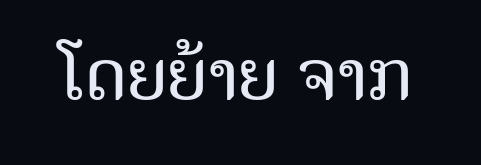ໂດຍຍ້າຍ ຈາກ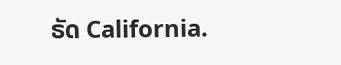ຣັດ California.